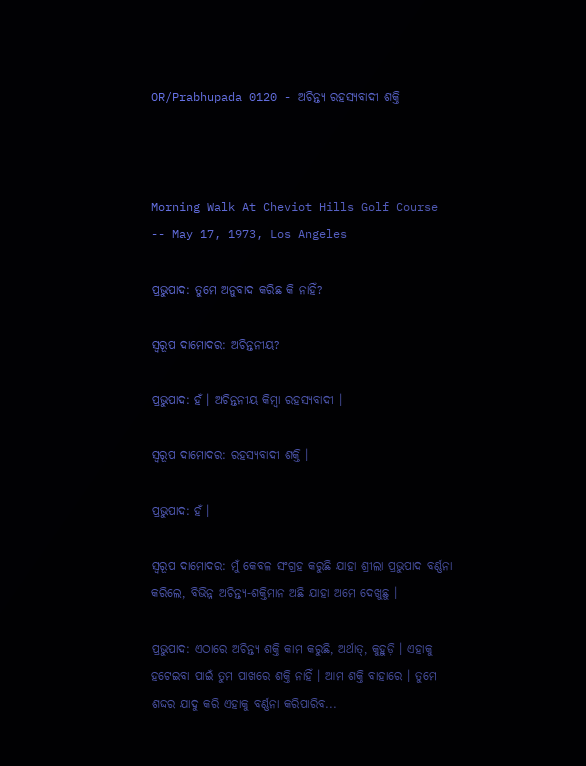OR/Prabhupada 0120 - ଅଚିନ୍ତ୍ୟ ରହସ୍ୟବାଦୀ ଶକ୍ତି



Morning Walk At Cheviot Hills Golf Course -- May 17, 1973, Los Angeles

ପ୍ରଭୁପାଦ: ତୁମେ ଅନୁବାଦ କରିଛ କି ନାହିଁ?

ସ୍ଵରୂପ ଦାମୋଦର: ଅଚିନ୍ତନୀୟ?

ପ୍ରଭୁପାଦ: ହଁ । ଅଚିନ୍ତନୀୟ କିମ୍ବା ରହସ୍ୟବାଦୀ ।

ସ୍ଵରୂପ ଦାମୋଦର: ରହସ୍ୟବାଦୀ ଶକ୍ତି ।

ପ୍ରଭୁପାଦ: ହଁ ।

ସ୍ଵରୂପ ଦାମୋଦର: ମୁଁ କେବଳ ସଂଗ୍ରହ କରୁଛି ଯାହା ଶ୍ରୀଲା ପ୍ରଭୁପାଦ ବର୍ଣ୍ଣନା କରିଲେ, ବିଭିନ୍ନ ଅଚିନ୍ତ୍ୟ-ଶକ୍ତିମାନ ଅଛି ଯାହା ଅମେ ଦେଖୁଛୁ ।

ପ୍ରଭୁପାଦ: ଏଠାରେ ଅଚିନ୍ତ୍ୟ ଶକ୍ତି କାମ କରୁଛି, ଅର୍ଥାତ୍, କୁହୁଡ଼ି । ଏହାକୁ ହଟେଇବା ପାଇଁ ତୁମ ପାଖରେ ଶକ୍ତି ନାହିଁ । ଆମ ଶକ୍ତି ବାହାରେ । ତୁମେ ଶଦ୍ଦର ଯାଦୁ କରି ଏହାକୁ ବର୍ଣ୍ଣନା କରିପାରିବ...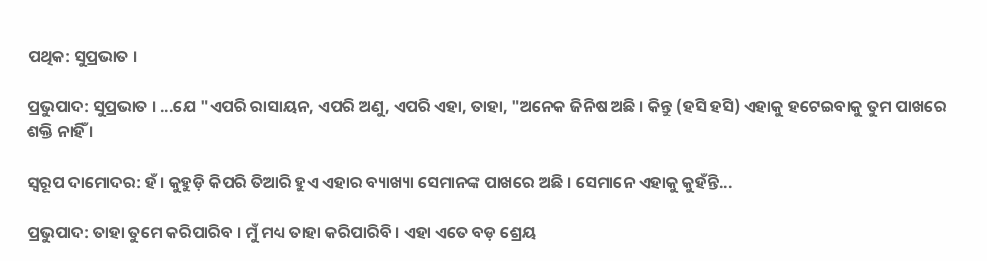ପଥିକ: ସୁପ୍ରଭାତ ।

ପ୍ରଭୁପାଦ: ସୁପ୍ରଭାତ । ...ଯେ "ଏପରି ରାସାୟନ, ଏପରି ଅଣୁ, ଏପରି ଏହା, ତାହା, "ଅନେକ ଜିନିଷ ଅଛି । କିନ୍ତୁ (ହସି ହସି) ଏହାକୁ ହଟେଇବାକୁ ତୁମ ପାଖରେ ଶକ୍ତି ନାହିଁ ।

ସ୍ଵରୂପ ଦାମୋଦର: ହଁ । କୁହୁଡ଼ି କିପରି ତିଆରି ହୁଏ ଏହାର ବ୍ୟାଖ୍ୟା ସେମାନଙ୍କ ପାଖରେ ଅଛି । ସେମାନେ ଏହାକୁ କୁହଁନ୍ତି...

ପ୍ରଭୁପାଦ: ତାହା ତୁମେ କରିପାରିବ । ମୁଁ ମଧ୍ୟ ତାହା କରିପାରିବି । ଏହା ଏତେ ବଡ଼ ଶ୍ରେୟ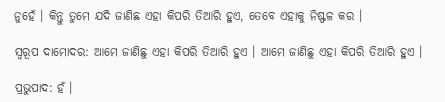ନୁହେଁ । କିନ୍ତୁ ତୁମେ ଯଦି ଜାଣିଛ ଏହା କିପରି ତିଆରି ହୁଏ, ତେବେ ଏହାକୁ ନିଷ୍ଫଳ କର ।

ସ୍ଵରୂପ ଦାମୋଦର: ଆମେ ଜାଣିଛୁ ଏହା କିପରି ତିଆରି ହୁଏ । ଆମେ ଜାଣିଛୁ ଏହା କିପରି ତିଆରି ହୁଏ ।

ପ୍ରଭୁପାଦ: ହଁ ।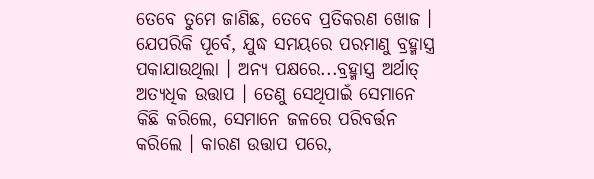ତେବେ ତୁମେ ଜାଣିଛ, ତେବେ ପ୍ରତିକରଣ ଖୋଜ । ଯେପରିକି ପୂର୍ବେ, ଯୁଦ୍ଧ ସମୟରେ ପରମାଣୁ ବ୍ରହ୍ମାସ୍ତ୍ର ପକାଯାଉଥିଲା । ଅନ୍ୟ ପକ୍ଷରେ...ବ୍ରହ୍ମାସ୍ତ୍ର ଅର୍ଥାତ୍ ଅତ୍ୟଧିକ ଉତ୍ତାପ । ତେଣୁ ସେଥିପାଇଁ ସେମାନେ କିଛି କରିଲେ, ସେମାନେ ଜଳରେ ପରିବର୍ତ୍ତନ କରିଲେ । କାରଣ ଉତ୍ତାପ ପରେ,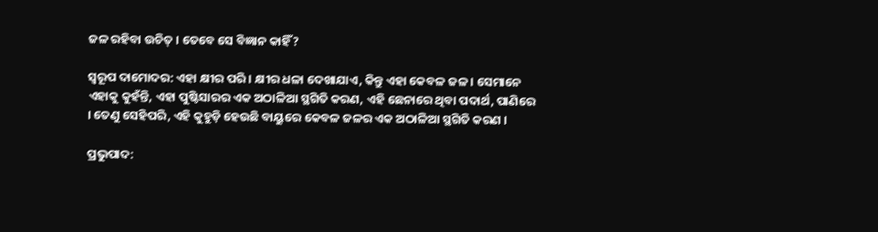ଜଳ ରହିବା ଉଚିତ୍ । ତେବେ ସେ ବିଜ୍ଞାନ କାହିଁ?

ସ୍ଵରୂପ ଦାମୋଦର: ଏହା କ୍ଷୀର ପରି । କ୍ଷୀର ଧଳା ଦେଖାଯାଏ, କିନ୍ତୁ ଏହା କେବଳ ଜଳ । ସେମାନେ ଏହାକୁ କୁହଁନ୍ତି, ଏହା ପୁଷ୍ଟିସାରର ଏକ ଅଠାଳିଆ ସ୍ଥଗିତି କରଣ, ଏହି ଛେନାରେ ଥିବା ପଦାର୍ଥ, ପାଣିରେ । ତେଣୁ ସେହିପରି, ଏହି କୁହୁଡ଼ି ହେଉଛି ବାୟୁରେ କେବଳ ଜଳର ଏକ ଅଠାଳିଆ ସ୍ଥଗିତି କରଣ ।

ପ୍ରଭୁପାଦ: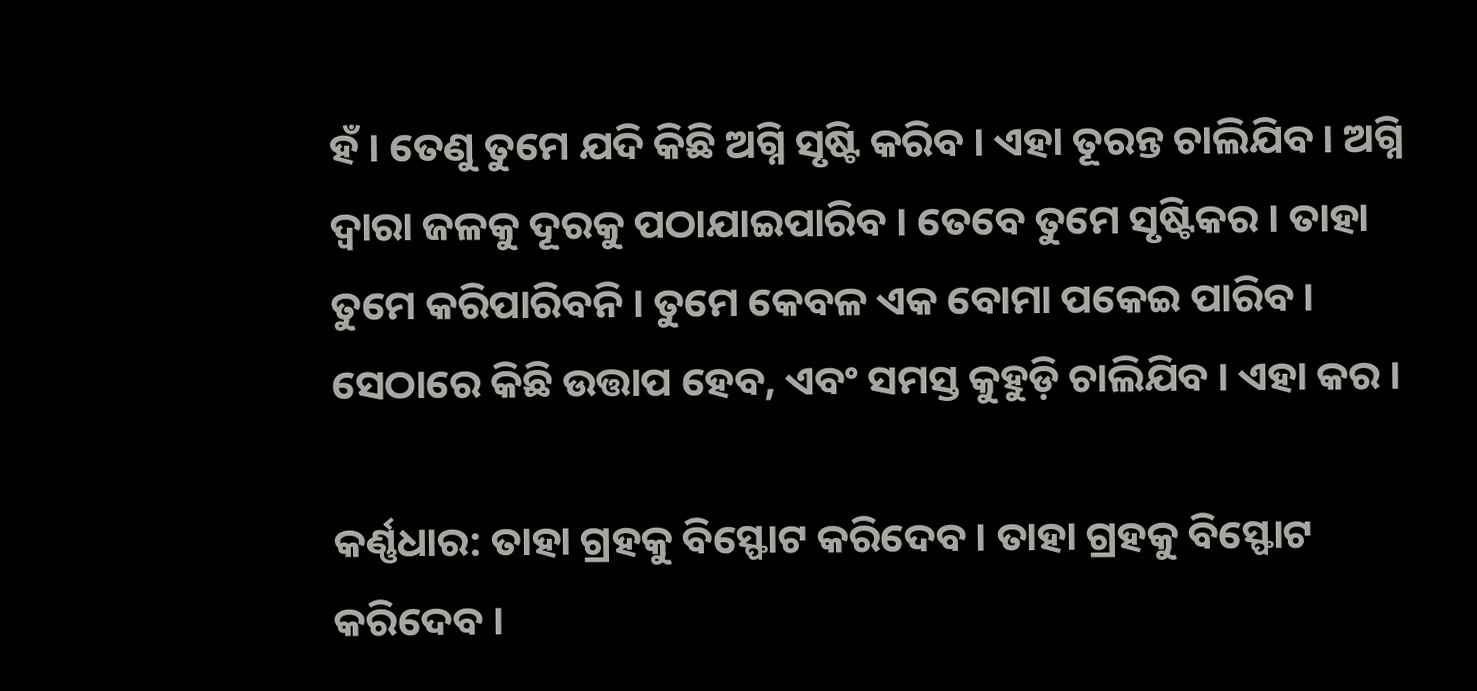ହଁ । ତେଣୁ ତୁମେ ଯଦି କିଛି ଅଗ୍ନି ସୃଷ୍ଟି କରିବ । ଏହା ତୂରନ୍ତ ଚାଲିଯିବ । ଅଗ୍ନି ଦ୍ଵାରା ଜଳକୁ ଦୂରକୁ ପଠାଯାଇପାରିବ । ତେବେ ତୁମେ ସୃଷ୍ଟିକର । ତାହା ତୁମେ କରିପାରିବନି । ତୁମେ କେବଳ ଏକ ବୋମା ପକେଇ ପାରିବ । ସେଠାରେ କିଛି ଉତ୍ତାପ ହେବ, ଏବଂ ସମସ୍ତ କୁହୁଡ଼ି ଚାଲିଯିବ । ଏହା କର ।

କର୍ଣ୍ଣଧାର: ତାହା ଗ୍ରହକୁ ବିସ୍ଫୋଟ କରିଦେବ । ତାହା ଗ୍ରହକୁ ବିସ୍ଫୋଟ କରିଦେବ ।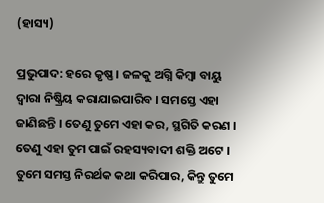(ହାସ୍ୟ)

ପ୍ରଭୁପାଦ: ହରେ କୃଷ୍ଣ । ଜଳକୁ ଅଗ୍ନି କିମ୍ଵା ବାୟୁ ଦ୍ଵାରା ନିଷ୍କ୍ରିୟ କରାଯାଇପାରିବ । ସମସ୍ତେ ଏହା ଜାଣିଛନ୍ତି । ତେଣୁ ତୁମେ ଏହା କର, ସ୍ଥଗିତି କରଣ । ତେଣୁ ଏହା ତୁମ ପାଇଁ ରହସ୍ୟବାଦୀ ଶକ୍ତି ଅଟେ । ତୁମେ ସମସ୍ତ ନିରର୍ଥକ କଥା କରିପାର, କିନ୍ତୁ ତୁମେ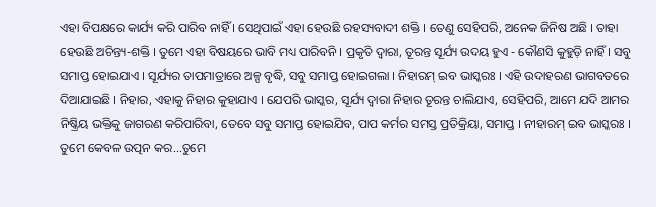ଏହା ବିପକ୍ଷରେ କାର୍ଯ୍ୟ କରି ପାରିବ ନାହିଁ । ସେଥିପାଇଁ ଏହା ହେଉଛି ରହସ୍ୟବାଦୀ ଶକ୍ତି । ତେଣୁ ସେହିପରି, ଅନେକ ଜିନିଷ ଅଛି । ତାହା ହେଉଛି ଅଚିନ୍ତ୍ୟ-ଶକ୍ତି । ତୁମେ ଏହା ବିଷୟରେ ଭାବି ମଧ୍ୟ ପାରିବନି । ପ୍ରକୃତି ଦ୍ଵାରା, ତୂରନ୍ତ ସୂର୍ଯ୍ୟ ଉଦୟ ହୁଏ - କୌଣସି କୁହୁଡ଼ି ନାହିଁ । ସବୁ ସମାପ୍ତ ହୋଇଯାଏ । ସୂର୍ଯ୍ୟର ତାପମାତ୍ରାରେ ଅଳ୍ପ ବୃଦ୍ଧି, ସବୁ ସମାପ୍ତ ହୋଇଗଲା । ନିହାରମ୍ ଇବ ଭାସ୍କରଃ । ଏହି ଉଦାହରଣ ଭାଗବତରେ ଦିଆଯାଇଛି । ନିହାର, ଏହାକୁ ନିହାର କୁହାଯାଏ । ଯେପରି ଭାସ୍କର, ସୂର୍ଯ୍ୟ ଦ୍ଵାରା ନିହାର ତୂରନ୍ତ ଚାଲିଯାଏ, ସେହିପରି, ଆମେ ଯଦି ଆମର ନିଷ୍କ୍ରିୟ ଭକ୍ତିକୁ ଜାଗରଣ କରିପାରିବା, ତେବେ ସବୁ ସମାପ୍ତ ହୋଇଯିବ, ପାପ କର୍ମର ସମସ୍ତ ପ୍ରତିକ୍ରିୟା, ସମାପ୍ତ । ନୀହାରମ୍ ଇବ ଭାସ୍କରଃ । ତୁମେ କେବଳ ଉତ୍ପନ କର...ତୁମେ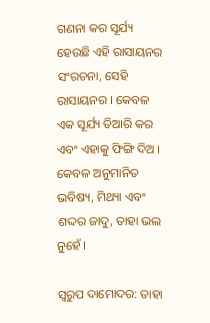ଗଣନା କର ସୂର୍ଯ୍ୟ ହେଉଛି ଏହି ରାସାୟନର ସଂରଚନା, ସେହି ରାସାୟନର । କେବଳ ଏକ ସୂର୍ଯ୍ୟ ତିଆରି କର ଏବଂ ଏହାକୁ ଫିଙ୍ଗି ଦିଅ । କେବଳ ଅନୁମାନିତ ଭବିଷ୍ୟ, ମିଥ୍ୟା ଏବଂ ଶଦ୍ଦର ଜାଦୁ, ତାହା ଭଲ ନୁହେଁ ।

ସ୍ଵରୁପ ଦାମୋଦର: ତାହା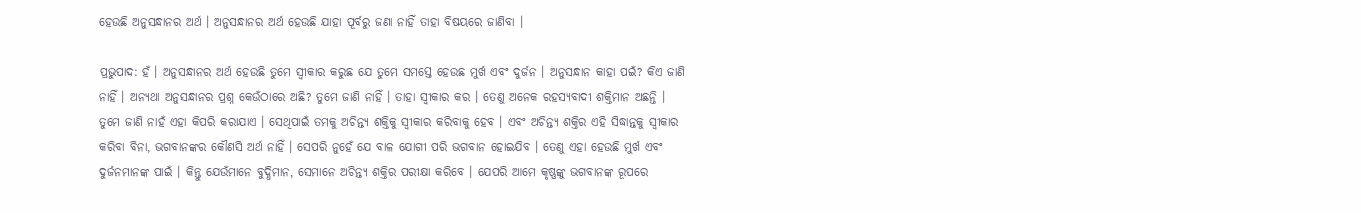ହେଉଛି ଅନୁସନ୍ଧାନର ଅର୍ଥ । ଅନୁସନ୍ଧାନର ଅର୍ଥ ହେଉଛି ଯାହା ପୂର୍ବରୁ ଜଣା ନାହିଁ ତାହା ବିଷୟରେ ଜାଣିବା ।

ପ୍ରଭୁପାଦ: ହଁ । ଅନୁସନ୍ଧାନର ଅର୍ଥ ହେଉଛି ତୁମେ ସ୍ଵୀକାର କରୁଛ ଯେ ତୁମେ ସମସ୍ତେ ହେଉଛ ମୁର୍ଖ ଏବଂ ଦୁର୍ଜନ । ଅନୁସନ୍ଧାନ କାହା ପଇଁ? କିଏ ଜାଣି ନାହିଁ । ଅନ୍ୟଥା ଅନୁସନ୍ଧାନର ପ୍ରଶ୍ନ କେଉଁଠାରେ ଅଛି? ତୁମେ ଜାଣି ନାହିଁ । ତାହା ସ୍ଵୀକାର କର । ତେଣୁ ଅନେକ ରହସ୍ୟବାଦୀ ଶକ୍ତିମାନ ଅଛନ୍ତି । ତୁମେ ଜାଣି ନାହଁ ଏହା କିପରି କରାଯାଏ । ସେଥିପାଇଁ ତମକୁ ଅଚିନ୍ତ୍ୟ ଶକ୍ତିକୁ ସ୍ଵୀକାର କରିବାକୁ ହେବ । ଏବଂ ଅଚିନ୍ତ୍ୟ ଶକ୍ତିର ଏହି ସିଦ୍ଧାନ୍ତକୁ ସ୍ଵୀକାର କରିବା ବିନା, ଭଗବାନଙ୍କର କୌଣସି ଅର୍ଥ ନାହିଁ । ସେପରି ନୁହେଁ ଯେ ବାଳ ଯୋଗୀ ପରି ଭଗବାନ ହୋଇଯିବ । ତେଣୁ ଏହା ହେଉଛି ମୁର୍ଖ ଏବଂ ଦୁର୍ଜନମାନଙ୍କ ପାଇଁ । କିନ୍ତୁ ଯେଉଁମାନେ ବୁଦ୍ଧିମାନ, ସେମାନେ ଅଚିନ୍ତ୍ୟ ଶକ୍ତିର ପରୀକ୍ଷା କରିବେ । ଯେପରି ଆମେ କୃଷ୍ଣଙ୍କୁ ଭଗବାନଙ୍କ ରୂପରେ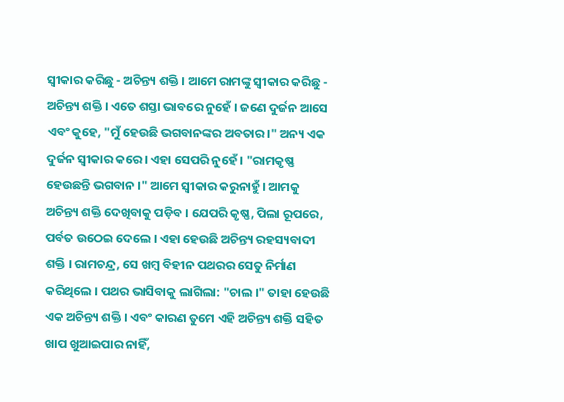ସ୍ଵୀକାର କରିଛୁ - ଅଚିନ୍ତ୍ୟ ଶକ୍ତି । ଆମେ ରାମଙ୍କୁ ସ୍ଵୀକାର କରିଛୁ - ଅଚିନ୍ତ୍ୟ ଶକ୍ତି । ଏତେ ଶସ୍ତା ଭାବରେ ନୁହେଁ । ଜଣେ ଦୁର୍ଜନ ଆସେ ଏବଂ କୁହେ, "ମୁଁ ହେଉଛି ଭଗବାନଙ୍କର ଅବତାର ।" ଅନ୍ୟ ଏକ ଦୁର୍ଜନ ସ୍ଵୀକାର କରେ । ଏହା ସେପରି ନୁହେଁ । "ରାମକୃଷ୍ଣ ହେଉଛନ୍ତି ଭଗବାନ ।" ଆମେ ସ୍ଵୀକାର କରୁନାହୁଁ । ଆମକୁ ଅଚିନ୍ତ୍ୟ ଶକ୍ତି ଦେଖିବାକୁ ପଡ଼ିବ । ଯେପରି କୃଷ୍ଣ, ପିଲା ରୂପରେ, ପର୍ବତ ଉଠେଇ ଦେଲେ । ଏହା ହେଉଛି ଅଚିନ୍ତ୍ୟ ରହସ୍ୟବାଦୀ ଶକ୍ତି । ରାମଚନ୍ଦ୍ର, ସେ ଖମ୍ଵ ବିହୀନ ପଥରର ସେତୁ ନିର୍ମାଣ କରିଥିଲେ । ପଥର ଭାସିବାକୁ ଲାଗିଲା: "ଚାଲ ।" ତାହା ହେଉଛି ଏକ ଅଚିନ୍ତ୍ୟ ଶକ୍ତି । ଏବଂ କାରଣ ତୁମେ ଏହି ଅଚିନ୍ତ୍ୟ ଶକ୍ତି ସହିତ ଖାପ ଖୁଆଇପାର ନାହିଁ,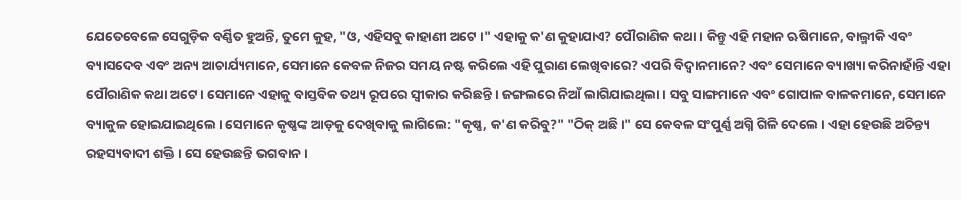ଯେତେବେଳେ ସେଗୁଡ଼ିକ ବର୍ଣ୍ଣିତ ହୁଅନ୍ତି, ତୁମେ କୁହ, "ଓ, ଏହିସବୁ କାହାଣୀ ଅଟେ ।" ଏହାକୁ କ'ଣ କୁହାଯାଏ? ପୌରାଣିକ କଥା । କିନ୍ତୁ ଏହି ମହାନ ଋଷିମାନେ, ବାଲ୍ମୀକି ଏବଂ ବ୍ୟାସଦେବ ଏବଂ ଅନ୍ୟ ଆଚାର୍ଯ୍ୟମାନେ, ସେମାନେ କେବଳ ନିଜର ସମୟ ନଷ୍ଟ କରିଲେ ଏହି ପୁରାଣ ଲେଖିବାରେ? ଏପରି ବିଦ୍ଵାନମାନେ? ଏବଂ ସେମାନେ ବ୍ୟାଖ୍ୟା କରିନାହାଁନ୍ତି ଏହା ପୌରାଣିକ କଥା ଅଟେ । ସେମାନେ ଏହାକୁ ବାସ୍ତବିକ ତଥ୍ୟ ରୂପରେ ସ୍ଵୀକାର କରିଛନ୍ତି । ଜଙ୍ଗଲରେ ନିଆଁ ଲାଗିଯାଇଥିଲା । ସବୁ ସାଙ୍ଗମାନେ ଏବଂ ଗୋପାଳ ବାଳକମାନେ, ସେମାନେ ବ୍ୟାକୁଳ ହୋଇଯାଇଥିଲେ । ସେମାନେ କୃଷ୍ଣଙ୍କ ଆଡ଼କୁ ଦେଖିବାକୁ ଲାଗିଲେ: "କୃଷ୍ଣ, କ'ଣ କରିବୁ?" "ଠିକ୍ ଅଛି ।" ସେ କେବଳ ସଂପୁର୍ଣ୍ଣ ଅଗ୍ନି ଗିଳି ଦେଲେ । ଏହା ହେଉଛି ଅଚିନ୍ତ୍ୟ ରହସ୍ୟବାଦୀ ଶକ୍ତି । ସେ ହେଉଛନ୍ତି ଭଗବାନ ।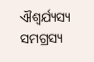ଐଶ୍ଵର୍ଯ୍ୟସ୍ୟ ସମଗ୍ରସ୍ୟ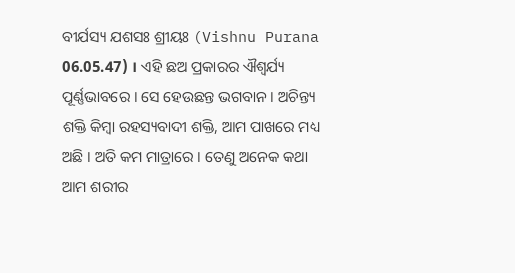ବୀର୍ଯସ୍ୟ ଯଶସଃ ଶ୍ରୀୟଃ (Vishnu Purana 06.05.47) । ଏହି ଛଅ ପ୍ରକାରର ଐଶ୍ଵର୍ଯ୍ୟ ପୂର୍ଣ୍ଣଭାବରେ । ସେ ହେଉଛନ୍ତ ଭଗବାନ । ଅଚିନ୍ତ୍ୟ ଶକ୍ତି କିମ୍ଵା ରହସ୍ୟବାଦୀ ଶକ୍ତି, ଆମ ପାଖରେ ମଧ୍ୟ ଅଛି । ଅତି କମ ମାତ୍ରାରେ । ତେଣୁ ଅନେକ କଥା ଆମ ଶରୀର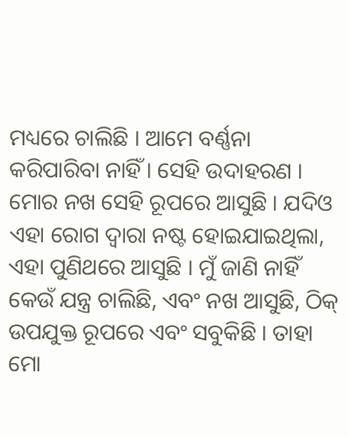ମଧ୍ୟରେ ଚାଲିଛି । ଆମେ ବର୍ଣ୍ଣନା କରିପାରିବା ନାହିଁ । ସେହି ଉଦାହରଣ । ମୋର ନଖ ସେହି ରୂପରେ ଆସୁଛି । ଯଦିଓ ଏହା ରୋଗ ଦ୍ଵାରା ନଷ୍ଟ ହୋଇଯାଇଥିଲା, ଏହା ପୁଣିଥରେ ଆସୁଛି । ମୁଁ ଜାଣି ନାହିଁ କେଉଁ ଯନ୍ତ୍ର ଚାଲିଛି, ଏବଂ ନଖ ଆସୁଛି, ଠିକ୍ ଉପଯୁକ୍ତ ରୂପରେ ଏବଂ ସବୁକିଛି । ତାହା ମୋ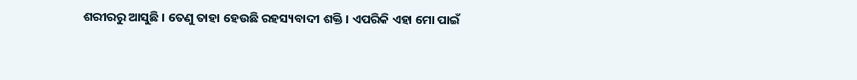ଶରୀରରୁ ଆସୁଛି । ତେଣୁ ତାହା ହେଉଛି ରହସ୍ୟବାଦୀ ଶକ୍ତି । ଏପରିକି ଏହା ମୋ ପାଇଁ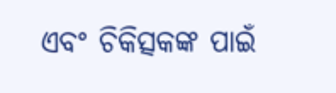ଏବଂ ଚିକିତ୍ସକଙ୍କ ପାଇଁ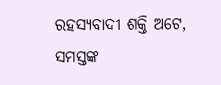ରହସ୍ୟବାଦୀ ଶକ୍ତି ଅଟେ, ସମସ୍ତଙ୍କ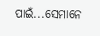ପାଇଁ...ସେମାନେ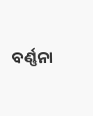ବର୍ଣ୍ଣନା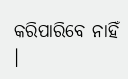କରିପାରିବେ ନାହିଁ ।